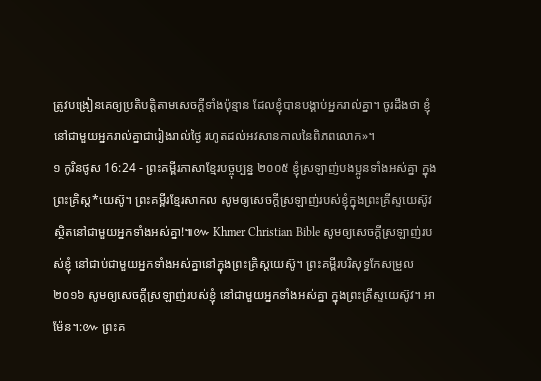ត្រូវបង្រៀនគេឲ្យប្រតិបត្តិតាមសេចក្ដីទាំងប៉ុន្មាន ដែលខ្ញុំបានបង្គាប់អ្នករាល់គ្នា។ ចូរដឹងថា ខ្ញុំនៅជាមួយអ្នករាល់គ្នាជារៀងរាល់ថ្ងៃ រហូតដល់អវសានកាលនៃពិភពលោក»។
១ កូរិនថូស 16:24 - ព្រះគម្ពីរភាសាខ្មែរបច្ចុប្បន្ន ២០០៥ ខ្ញុំស្រឡាញ់បងប្អូនទាំងអស់គ្នា ក្នុងព្រះគ្រិស្ត*យេស៊ូ។ ព្រះគម្ពីរខ្មែរសាកល សូមឲ្យសេចក្ដីស្រឡាញ់របស់ខ្ញុំក្នុងព្រះគ្រីស្ទយេស៊ូវ ស្ថិតនៅជាមួយអ្នកទាំងអស់គ្នា!៕៚ Khmer Christian Bible សូមឲ្យសេចក្ដីស្រឡាញ់របស់ខ្ញុំ នៅជាប់ជាមួយអ្នកទាំងអស់គ្នានៅក្នុងព្រះគ្រិស្ដយេស៊ូ។ ព្រះគម្ពីរបរិសុទ្ធកែសម្រួល ២០១៦ សូមឲ្យសេចក្តីស្រឡាញ់របស់ខ្ញុំ នៅជាមួយអ្នកទាំងអស់គ្នា ក្នុងព្រះគ្រីស្ទយេស៊ូវ។ អាម៉ែន។:៚ ព្រះគ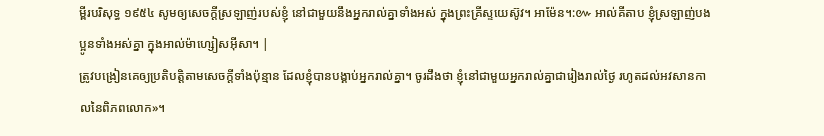ម្ពីរបរិសុទ្ធ ១៩៥៤ សូមឲ្យសេចក្ដីស្រឡាញ់របស់ខ្ញុំ នៅជាមួយនឹងអ្នករាល់គ្នាទាំងអស់ ក្នុងព្រះគ្រីស្ទយេស៊ូវ។ អាម៉ែន។:៚ អាល់គីតាប ខ្ញុំស្រឡាញ់បងប្អូនទាំងអស់គ្នា ក្នុងអាល់ម៉ាហ្សៀសអ៊ីសា។ |
ត្រូវបង្រៀនគេឲ្យប្រតិបត្តិតាមសេចក្ដីទាំងប៉ុន្មាន ដែលខ្ញុំបានបង្គាប់អ្នករាល់គ្នា។ ចូរដឹងថា ខ្ញុំនៅជាមួយអ្នករាល់គ្នាជារៀងរាល់ថ្ងៃ រហូតដល់អវសានកាលនៃពិភពលោក»។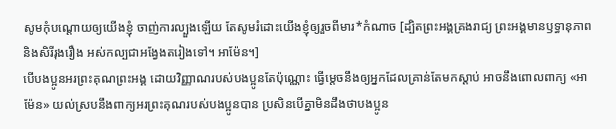សូមកុំបណ្ដោយឲ្យយើងខ្ញុំ ចាញ់ការល្បួងឡើយ តែសូមរំដោះយើងខ្ញុំឲ្យរួចពីមារ*កំណាច [ដ្បិតព្រះអង្គគ្រងរាជ្យ ព្រះអង្គមានឫទ្ធានុភាព និងសិរីរុងរឿង អស់កល្បជាអង្វែងតរៀងទៅ។ អាម៉ែន។]
បើបងប្អូនអរព្រះគុណព្រះអង្គ ដោយវិញ្ញាណរបស់បងប្អូនតែប៉ុណ្ណោះ ធ្វើម្ដេចនឹងឲ្យអ្នកដែលគ្រាន់តែមកស្ដាប់ អាចនឹងពោលពាក្យ «អាម៉ែន» យល់ស្របនឹងពាក្យអរព្រះគុណរបស់បងប្អូនបាន ប្រសិនបើគ្នាមិនដឹងថាបងប្អូន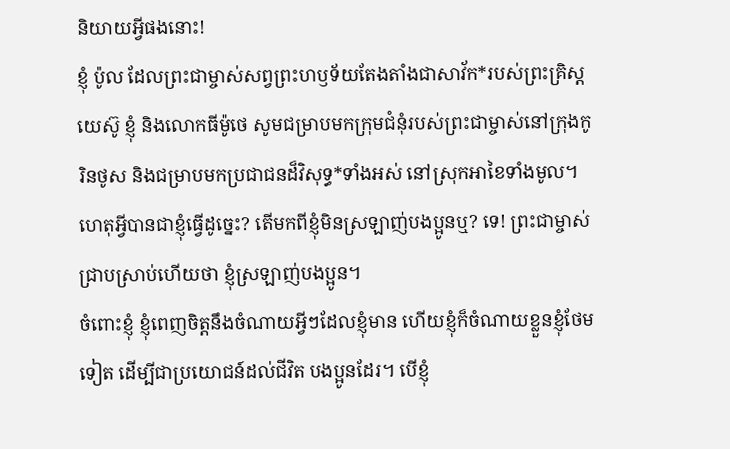និយាយអ្វីផងនោះ!
ខ្ញុំ ប៉ូល ដែលព្រះជាម្ចាស់សព្វព្រះហឫទ័យតែងតាំងជាសាវ័ក*របស់ព្រះគ្រិស្តយេស៊ូ ខ្ញុំ និងលោកធីម៉ូថេ សូមជម្រាបមកក្រុមជំនុំរបស់ព្រះជាម្ចាស់នៅក្រុងកូរិនថូស និងជម្រាបមកប្រជាជនដ៏វិសុទ្ធ*ទាំងអស់ នៅស្រុកអាខៃទាំងមូល។
ហេតុអ្វីបានជាខ្ញុំធ្វើដូច្នេះ? តើមកពីខ្ញុំមិនស្រឡាញ់បងប្អូនឬ? ទេ! ព្រះជាម្ចាស់ជ្រាបស្រាប់ហើយថា ខ្ញុំស្រឡាញ់បងប្អូន។
ចំពោះខ្ញុំ ខ្ញុំពេញចិត្តនឹងចំណាយអ្វីៗដែលខ្ញុំមាន ហើយខ្ញុំក៏ចំណាយខ្លួនខ្ញុំថែមទៀត ដើម្បីជាប្រយោជន៍ដល់ជីវិត បងប្អូនដែរ។ បើខ្ញុំ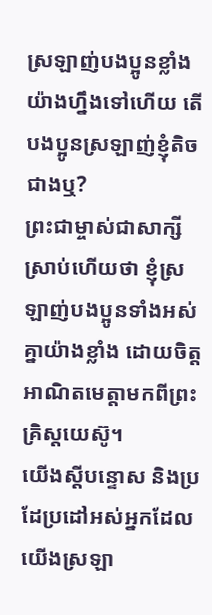ស្រឡាញ់បងប្អូនខ្លាំងយ៉ាងហ្នឹងទៅហើយ តើបងប្អូនស្រឡាញ់ខ្ញុំតិចជាងឬ?
ព្រះជាម្ចាស់ជាសាក្សីស្រាប់ហើយថា ខ្ញុំស្រឡាញ់បងប្អូនទាំងអស់គ្នាយ៉ាងខ្លាំង ដោយចិត្តអាណិតមេត្តាមកពីព្រះគ្រិស្តយេស៊ូ។
យើងស្ដីបន្ទោស និងប្រដែប្រដៅអស់អ្នកដែលយើងស្រឡា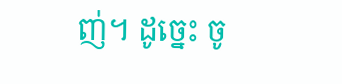ញ់។ ដូច្នេះ ចូ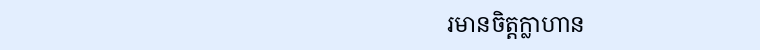រមានចិត្តក្លាហាន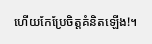ហើយកែប្រែចិត្តគំនិតឡើង!។